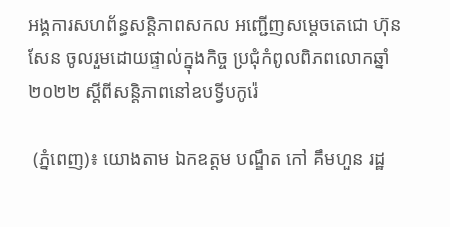អង្គការសហព័ន្ធសន្តិភាពសកល អញ្ជើញសម្តេចតេជោ ហ៊ុន សែន ចូលរួមដោយផ្ទាល់ក្នុងកិច្ច ប្រជុំកំពូលពិភពលោកឆ្នាំ២០២២ ស្តីពីសន្តិភាពនៅឧបទ្វីបកូរ៉េ

 (ភ្នំពេញ)៖ យោងតាម ឯកឧត្តម បណ្ឌឹត កៅ គឹមហួន រដ្ឋ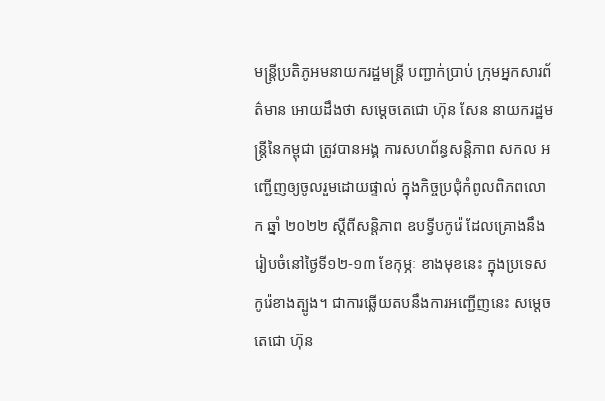មន្រ្តីប្រតិភូអមនាយករដ្ឋមន្រ្តី បញ្ជាក់ប្រាប់ ក្រុមអ្នកសារព័ត៌មាន អោយដឹងថា សម្តេចតេជោ ហ៊ុន សែន នាយករដ្ឋមន្រ្តីនៃកម្ពុជា ត្រូវបានអង្គ ការសហព័ន្ធសន្តិភាព សកល អញ្ជើញឲ្យចូលរួមដោយផ្ទាល់ ក្នុងកិច្ចប្រជុំកំពូលពិភពលោក ឆ្នាំ ២០២២ ស្តីពីសន្តិភាព ឧបទ្វីបកូរ៉េ ដែលគ្រោងនឹងរៀបចំនៅថ្ងៃទី១២-១៣ ខែកុម្ភៈ ខាងមុខនេះ ក្នុងប្រទេស កូរ៉េខាងត្បូង។ ជាការឆ្លើយតបនឹងការអញ្ជើញនេះ សម្តេចតេជោ ហ៊ុន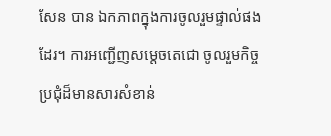សែន បាន ឯកភាពក្នុងការចូលរួមផ្ទាល់ផង ដែរ។ ការអញ្ជើញសម្តេចតេជោ ចូលរួមកិច្ចប្រជុំដ៏មានសារសំខាន់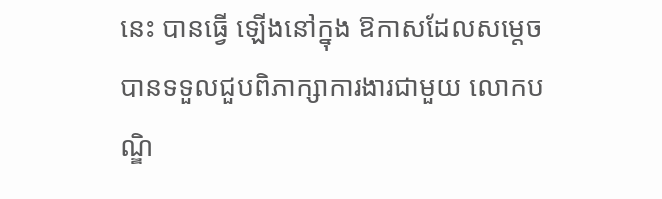នេះ បានធ្វើ ឡើងនៅក្នុង ឱកាសដែលសម្តេចបានទទួលជួបពិភាក្សាការងារជាមួយ លោកបណ្ឌិ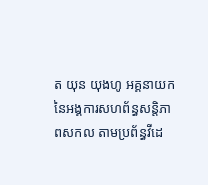ត យុន យុងហូ អគ្គនាយក នៃអង្គការសហព័ន្ធសន្តិភាពសកល តាមប្រព័ន្ធវីដេ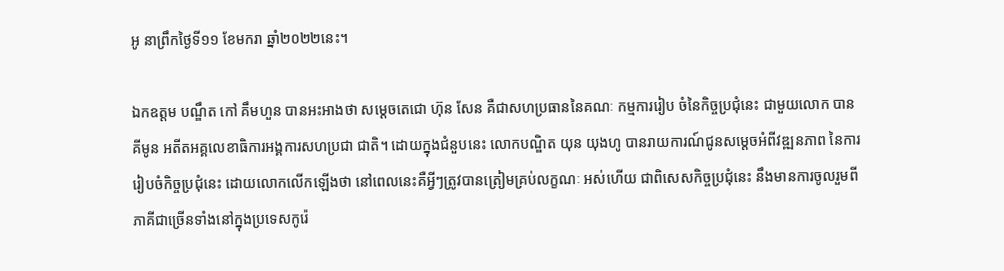អូ នាព្រឹកថ្ងៃទី១១ ខែមករា ឆ្នាំ២០២២នេះ។

ឯកឧត្តម បណ្ឌឹត កៅ គឹមហួន បានអះអាងថា សម្តេចតេជោ ហ៊ុន សែន គឺជាសហប្រធាននៃគណៈ កម្មការរៀប ចំនៃកិច្ចប្រជុំនេះ ជាមួយលោក បាន គីមូន អតីតអគ្គលេខាធិការអង្គការសហប្រជា ជាតិ។ ដោយក្នុងជំនួបនេះ លោកបណ្ឌិត យុន យុងហូ បានរាយការណ៍ជូនសម្តេចអំពីវឌ្ឍនភាព នៃការរៀបចំកិច្ចប្រជុំនេះ ដោយលោកលើកឡើងថា នៅពេលនេះគឺអ្វីៗត្រូវបានត្រៀមគ្រប់លក្ខណៈ អស់ហើយ ជាពិសេសកិច្ចប្រជុំនេះ នឹងមានការចូលរួមពីភាគីជាច្រើនទាំងនៅក្នុងប្រទេសកូរ៉េ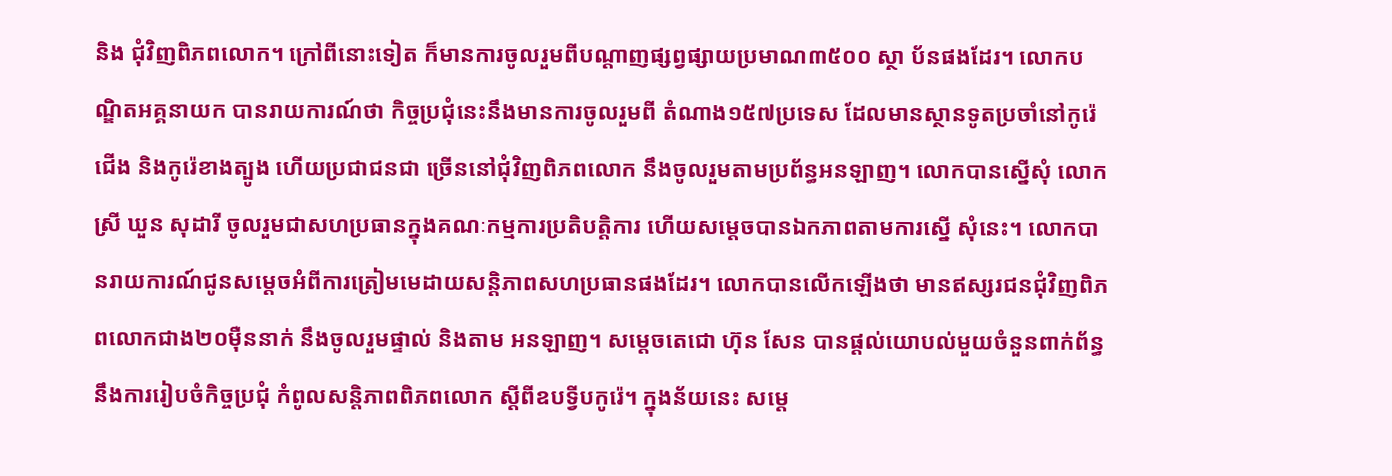និង ជុំវិញពិភពលោក។ ក្រៅពីនោះទៀត ក៏មានការចូលរួមពីបណ្តាញផ្សព្វផ្សាយប្រមាណ៣៥០០ ស្ថា ប័នផងដែរ។ លោកបណ្ឌិតអគ្គនាយក បានរាយការណ៍ថា កិច្ចប្រជុំនេះនឹងមានការចូលរួមពី តំណាង១៥៧ប្រទេស ដែលមានស្ថានទូតប្រចាំនៅកូរ៉េជើង និងកូរ៉េខាងត្បូង ហើយប្រជាជនជា ច្រើននៅជុំវិញពិភពលោក នឹងចូលរួមតាមប្រព័ន្ធអនឡាញ។ លោកបានស្នើសុំ លោកស្រី ឃួន សុដារី ចូលរួមជាសហប្រធានក្នុងគណៈកម្មការប្រតិបត្តិការ ហើយសម្តេចបានឯកភាពតាមការស្នើ សុំនេះ។ លោកបានរាយការណ៍ជូនសម្តេចអំពីការត្រៀមមេដាយសន្តិភាពសហប្រធានផងដែរ។ លោកបានលើកឡើងថា មានឥស្សរជនជុំវិញពិភពលោកជាង២០ម៉ឺននាក់ នឹងចូលរួមផ្ទាល់ និងតាម អនឡាញ។ សម្តេចតេជោ ហ៊ុន សែន បានផ្តល់យោបល់មួយចំនួនពាក់ព័ន្ធនឹងការរៀបចំកិច្ចប្រជុំ កំពូលសន្តិភាពពិភពលោក ស្តីពីឧបទ្វីបកូរ៉េ។ ក្នុងន័យនេះ សម្តេ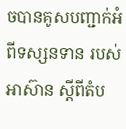ចបានគូសបញ្ជាក់អំពីទស្សនទាន របស់អាស៊ាន ស្តីពីតំប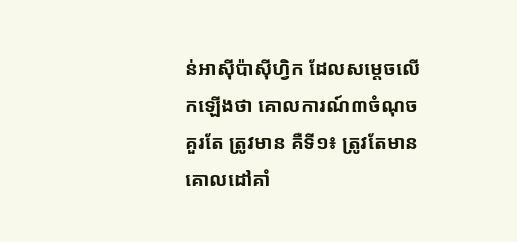ន់អាស៊ីប៉ាស៊ីហ្វិក ដែលសម្តេចលើកឡើងថា គោលការណ៍៣ចំណុច គួរតែ ត្រូវមាន គឺទី១៖ ត្រូវតែមានគោលដៅគាំ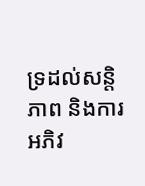ទ្រដល់សន្តិភាព និងការអភិវ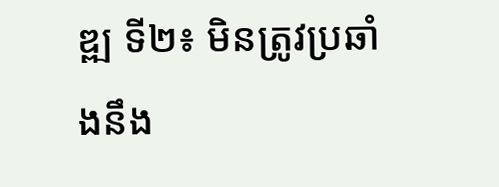ឌ្ឍ ទី២៖ មិនត្រូវប្រឆាំងនឹង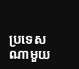ប្រទេសណាមួយ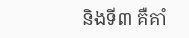និងទី៣ គឺគាំ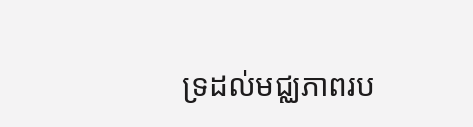ទ្រដល់មជ្ឈភាពរប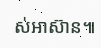ស់អាស៊ាន៕